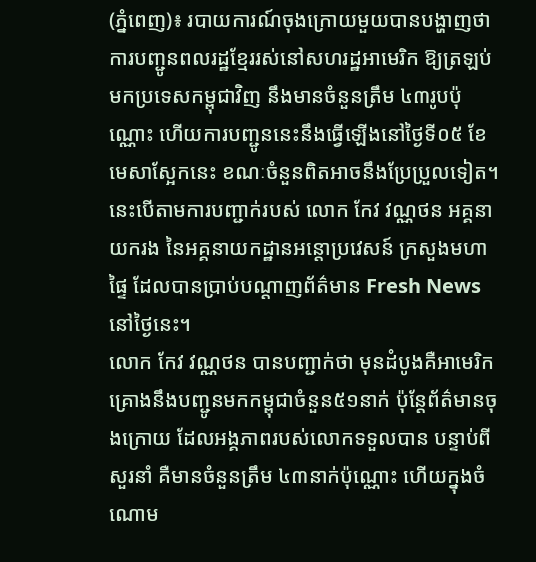(ភ្នំពេញ)៖ របាយការណ៍ចុងក្រោយមួយបានបង្ហាញថា ការបញ្ជូនពលរដ្ឋខ្មែររស់នៅសហរដ្ឋអាមេរិក ឱ្យត្រឡប់មកប្រទេសកម្ពុជាវិញ នឹងមានចំនួនត្រឹម ៤៣រូបប៉ុណ្ណោះ ហើយការបញ្ជូននេះនឹងធ្វើឡើងនៅថ្ងៃទី០៥ ខែមេសាស្អែកនេះ ខណៈចំនួនពិតអាចនឹងប្រែប្រួលទៀត។ នេះបើតាមការបញ្ជាក់របស់ លោក កែវ វណ្ណថន អគ្គនាយករង នៃអគ្គនាយកដ្ឋានអន្តោប្រវេសន៍ ក្រសួងមហាផ្ទៃ ដែលបានប្រាប់បណ្តាញព័ត៌មាន Fresh News នៅថ្ងៃនេះ។
លោក កែវ វណ្ណថន បានបញ្ជាក់ថា មុនដំបូងគឺអាមេរិកគ្រោងនឹងបញ្ជូនមកកម្ពុជាចំនួន៥១នាក់ ប៉ុន្តែព័ត៌មានចុងក្រោយ ដែលអង្គភាពរបស់លោកទទួលបាន បន្ទាប់ពីសួរនាំ គឺមានចំនួនត្រឹម ៤៣នាក់ប៉ុណ្ណោះ ហើយក្នុងចំណោម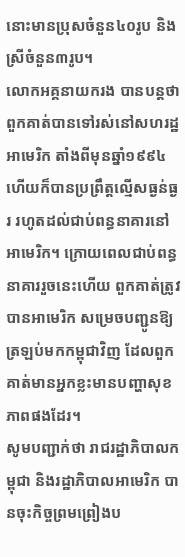នោះមានប្រុសចំនួន៤០រូប និងស្រីចំនួន៣រូប។
លោកអគ្គនាយករង បានបន្តថា ពួកគាត់បានទៅរស់នៅសហរដ្ឋអាមេរិក តាំងពីមុនឆ្នាំ១៩៩៤ ហើយក៏បានប្រព្រឹត្តល្មើសធ្ងន់ធ្ងរ រហូតដល់ជាប់ពន្ធនាគារនៅអាមេរិក។ ក្រោយពេលជាប់ពន្ធនាគាររួចនេះហើយ ពួកគាត់ត្រូវបានអាមេរិក សម្រេចបញ្ជូនឱ្យត្រឡប់មកកម្ពុជាវិញ ដែលពួកគាត់មានអ្នកខ្លះមានបញ្ហាសុខភាពផងដែរ។
សូមបញ្ជាក់ថា រាជរដ្ឋាភិបាលកម្ពុជា និងរដ្ឋាភិបាលអាមេរិក បានចុះកិច្ចព្រមព្រៀងប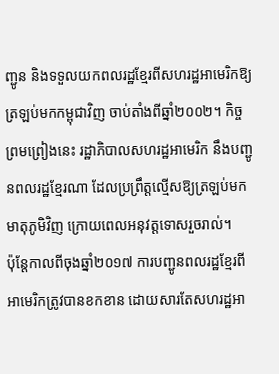ញ្ជូន និងទទួលយកពលរដ្ឋខ្មែរពីសហរដ្ឋអាមេរិកឱ្យត្រឡប់មកកម្ពុជាវិញ ចាប់តាំងពីឆ្នាំ២០០២។ កិច្ចព្រមព្រៀងនេះ រដ្ឋាភិបាលសហរដ្ឋអាមេរិក នឹងបញ្ជូនពលរដ្ឋខ្មែរណា ដែលប្រព្រឹត្តល្មើសឱ្យត្រឡប់មកមាតុភូមិវិញ ក្រោយពេលអនុវត្តទោសរួចរាល់។
ប៉ុន្តែកាលពីចុងឆ្នាំ២០១៧ ការបញ្ជូនពលរដ្ឋខ្មែរពីអាមេរិកត្រូវបានខកខាន ដោយសារតែសហរដ្ឋអា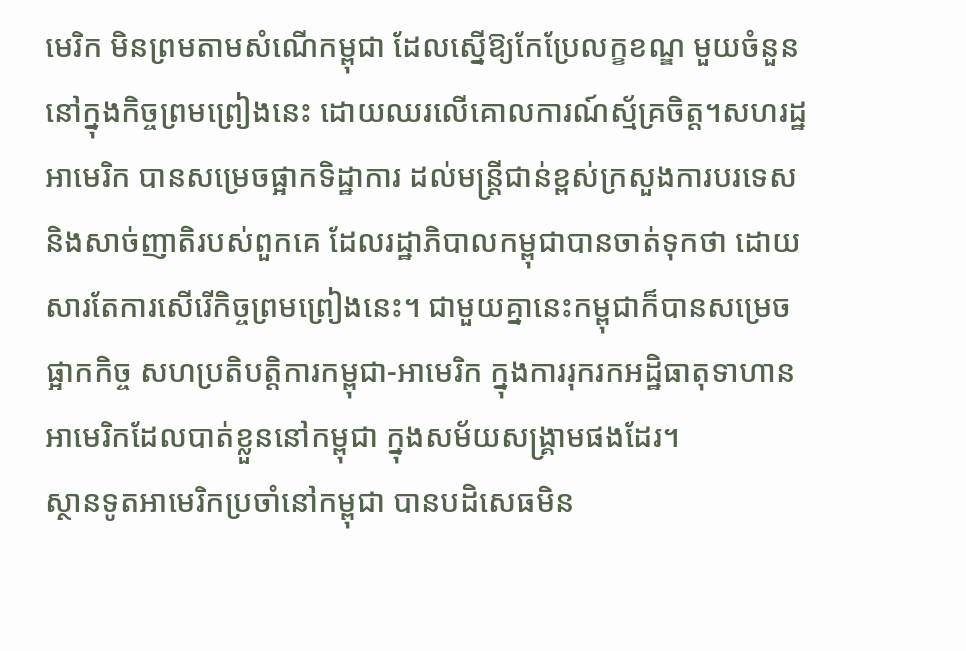មេរិក មិនព្រមតាមសំណើកម្ពុជា ដែលស្នើឱ្យកែប្រែលក្ខខណ្ឌ មួយចំនួន នៅក្នុងកិច្ចព្រមព្រៀងនេះ ដោយឈរលើគោលការណ៍ស្ម័គ្រចិត្ត។សហរដ្ឋអាមេរិក បានសម្រេចផ្អាកទិដ្ឋាការ ដល់មន្រ្តីជាន់ខ្ពស់ក្រសួងការបរទេស និងសាច់ញាតិរបស់ពួកគេ ដែលរដ្ឋាភិបាលកម្ពុជាបានចាត់ទុកថា ដោយសារតែការសើរើកិច្ចព្រមព្រៀងនេះ។ ជាមួយគ្នានេះកម្ពុជាក៏បានសម្រេចផ្អាកកិច្ច សហប្រតិបត្តិការកម្ពុជា-អាមេរិក ក្នុងការរុករកអដ្ឋិធាតុទាហានអាមេរិកដែលបាត់ខ្លួននៅកម្ពុជា ក្នុងសម័យសង្គ្រាមផងដែរ។
ស្ថានទូតអាមេរិកប្រចាំនៅកម្ពុជា បានបដិសេធមិន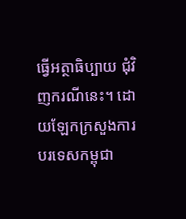ធ្វើអត្ថាធិប្បាយ ជុំវិញករណីនេះ។ ដោយឡែកក្រសួងការបរទេសកម្ពុជា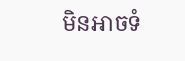មិនអាចទំ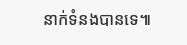នាក់ទំនងបានទេ៕